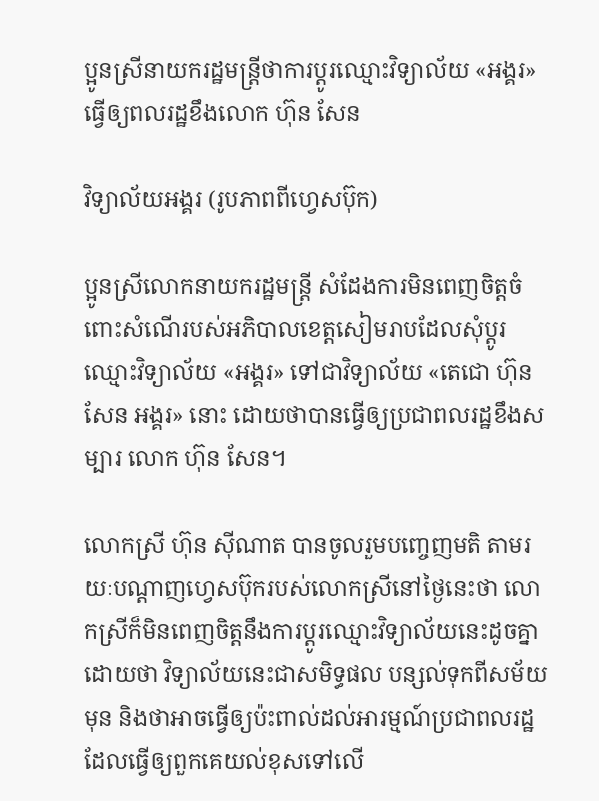ប្អូនស្រីនាយករដ្ឋមន្ដ្រីថាការប្ដូរឈ្មោះវិទ្យាល័យ «អង្គរ» ធ្វើឲ្យពលរដ្ឋខឹងលោក ហ៊ុន សែន

វិទ្យាល័យអង្គរ (រូបភាពពីហ្វេសប៊ុក)

ប្អូនស្រីលោកនាយករដ្ឋមន្ដ្រី សំដែងការមិនពេញចិត្តចំពោះសំណើរបស់អភិបាលខេត្តសៀមរាបដែលសុំប្តូរឈ្មោះវិទ្យាល័យ «អង្គរ» ទៅជាវិទ្យាល័យ «តេជោ ហ៊ុន សែន អង្គរ» នោះ ដោយថាបានធ្វើឲ្យប្រជាពលរដ្ឋខឹងសម្បារ លោក ហ៊ុន សែន។

លោកស្រី ហ៊ុន ស៊ីណាត បានចូលរួមបញ្ចេញមតិ តាមរយៈបណ្ដាញហ្វេសប៊ុករបស់លោកស្រីនៅថ្ងៃនេះថា លោកស្រីក៏មិនពេញចិត្តនឹងការប្ដូរឈ្មោះវិទ្យាល័យនេះដូចគ្នា ដោយថា វិទ្យាល័យនេះជាសមិទ្ធផល បន្សល់ទុកពីសម័យមុន និងថាអាចធ្វើឲ្យប៉ះពាល់ដល់អារម្មណ៍ប្រជាពលរដ្ឋ ដែលធ្វើឲ្យពួកគេយល់ខុសទៅលើ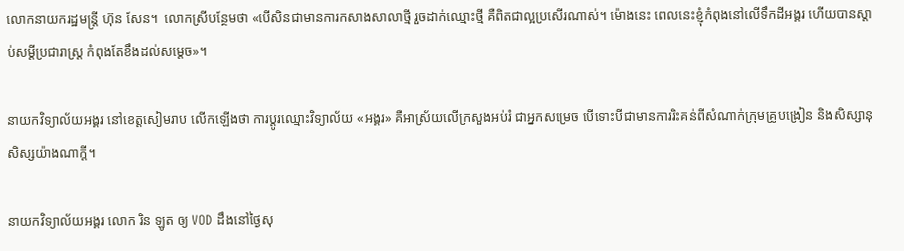លោកនាយករដ្ឋមន្ដ្រី ហ៊ុន សែន។  លោកស្រីបន្ថែមថា «បើសិនជាមានការកសាងសាលាថ្មី រួចដាក់ឈ្មោះថ្មី គឺពិតជាល្អប្រសើរណាស់។ ម៉ោងនេះ ពេលនេះខ្ញុំកំពុងនៅលើទឹកដីអង្គរ ហើយបានស្ដាប់សម្ដីប្រជារាស្ដ្រ កំពុងតែខឹងដល់សម្ដេច»។

នាយកវិទ្យាល័យអង្គរ នៅខេត្តសៀមរាប លើកឡើងថា ការប្ដូរឈ្មោះវិទ្យាល័យ «អង្គរ» គឺអាស្រ័យលើក្រសួងអប់រំ ជាអ្នកសម្រេច បើទោះបីជាមានការរិះគន់ពីសំណាក់ក្រុមគ្រូបង្រៀន និងសិស្សានុសិស្សយ៉ាងណាក្ដី។

នាយកវិទ្យាល័យអង្គរ លោក រិន ឡូត ឲ្យ VOD ដឹងនៅថ្ងៃសុ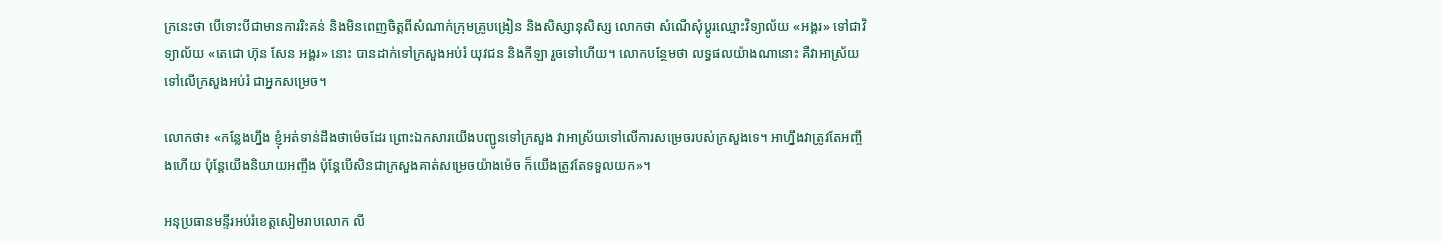ក្រនេះថា បើទោះបីជាមានការរិះគន់ និងមិនពេញចិត្តពីសំណាក់ក្រុមគ្រូបង្រៀន និងសិស្សានុសិស្ស លោកថា សំណើសុំប្ដូរឈ្មោះវិទ្យាល័យ «អង្គរ» ទៅជាវិទ្យាល័យ «តេជោ ហ៊ុន សែន អង្គរ» នោះ បានដាក់ទៅក្រសួងអប់រំ យុវជន និងកីឡា រួចទៅហើយ។ លោកបន្ថែមថា លទ្ធផលយ៉ាងណានោះ គឺវាអាស្រ័យទៅលើក្រសួងអប់រំ ជាអ្នកសម្រេច។

លោកថា៖ «កន្លែងហ្នឹង ខ្ញុំអត់ទាន់ដឹងថាម៉េចដែរ ព្រោះឯកសារយើងបញ្ជូនទៅក្រសួង វាអាស្រ័យទៅលើការសម្រេចរបស់ក្រសួងទេ។ អាហ្នឹងវាត្រូវតែអញ្ចឹងហើយ ប៉ុន្ដែយើងនិយាយអញ្ចឹង ប៉ុន្ដែបើសិនជាក្រសួងគាត់សម្រេចយ៉ាងម៉េច ក៏យើងត្រូវតែទទួលយក»។

អនុប្រធានមន្ទីរអប់រំខេត្តសៀមរាបលោក លី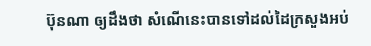ប៊ុនណា ឲ្យដឹងថា សំណើនេះបានទៅដល់ដៃក្រសួងអប់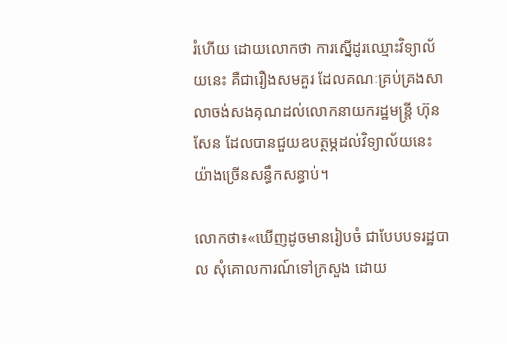រំហើយ ដោយលោកថា ការស្នើដូរឈ្មោះវិទ្យាល័យនេះ គឺជារឿងសមគួរ ដែលគណៈគ្រប់គ្រងសាលាចង់សងគុណដល់លោកនាយករដ្ឋមន្ដ្រី ហ៊ុន សែន ដែលបានជួយឧបត្ថម្ភដល់វិទ្យាល័យនេះយ៉ាងច្រើនសន្ធឹកសន្ធាប់។

លោកថា៖«ឃើញដូចមានរៀបចំ ជាបែបបទរដ្ឋបាល សុំគោលការណ៍ទៅក្រសួង ដោយ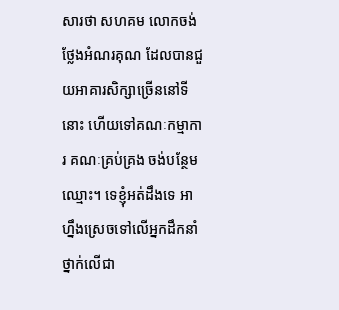សារថា សហគម លោកចង់ថ្លែងអំណរគុណ ដែលបានជួយអាគារសិក្សាច្រើននៅទីនោះ ហើយទៅគណៈកម្មាការ គណៈគ្រប់គ្រង ចង់បន្ថែមឈ្មោះ។ ទេខ្ញុំអត់ដឹងទេ អាហ្នឹងស្រេចទៅលើអ្នកដឹកនាំថ្នាក់លើជា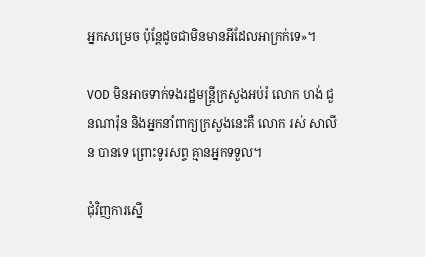អ្នកសម្រេច ប៉ុន្ដែដូចជាមិនមានអីដែលអាក្រក់ទេ»។

VOD មិនអាចទាក់ទងរដ្ឋមន្ដ្រីក្រសួងអប់រំ លោក ហង់ ជួនណារ៉ុន និងអ្នកនាំពាក្យក្រសួងនេះគឺ លោក រស់ សាលីន បានទេ ព្រោះទូរសព្ទ គ្មានអ្នកទទួល។

ជុំវិញការស្នើ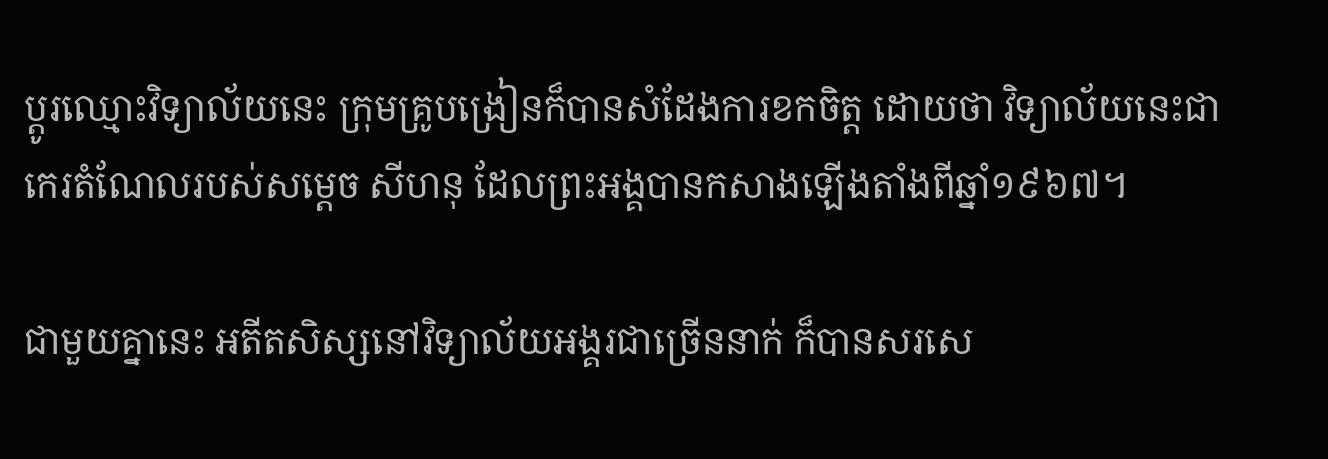ប្ដូរឈ្មោះវិទ្យាល័យនេះ ក្រុមគ្រូបង្រៀនក៏បានសំដែងការខកចិត្ត ដោយថា វិទ្យាល័យនេះជាកេរតំណែលរបស់សម្ដេច សីហនុ ដែលព្រះអង្គបានកសាងឡើងតាំងពីឆ្នាំ១៩៦៧។

ជាមួយគ្នានេះ អតីតសិស្សនៅវិទ្យាល័យអង្គរជាច្រើននាក់ ក៏បានសរសេ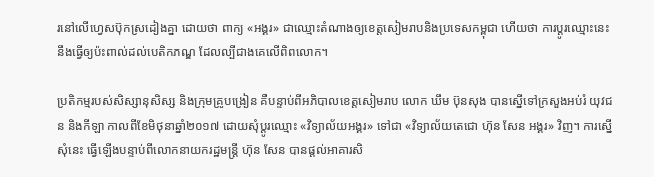រនៅលើហ្វេសប៊ុកស្រដៀងគ្នា ដោយថា ពាក្យ «អង្គរ» ជាឈ្មោះតំណាងឲ្យខេត្តសៀមរាបនិងប្រទេសកម្ពុជា ហើយថា ការប្ដូរឈ្មោះនេះ នឹងធ្វើឲ្យប៉ះពាល់ដល់បេតិកភណ្ឌ ដែលល្បីជាងគេលើពិពលោក។

ប្រតិកម្មរបស់សិស្សានុសិស្ស និងក្រុមគ្រូបង្រៀន គឺបន្ទាប់ពីអភិបាលខេត្ដសៀមរាប លោក ឃឹម ប៊ុនសុង បានស្នើទៅក្រសួងអប់រំ យុវជន និងកីឡា កាលពីខែមិថុនាឆ្នាំ២០១៧ ដោយសុំប្ដូរឈ្មោះ «វិទ្យាល័យអង្គរ» ទៅជា «វិទ្យាល័យតេជោ ហ៊ុន សែន អង្គរ» វិញ។ ការស្នើសុំនេះ ធ្វើឡើងបន្ទាប់ពីលោកនាយករដ្ឋមន្ដ្រី ហ៊ុន សែន បានផ្ដល់អាគារសិ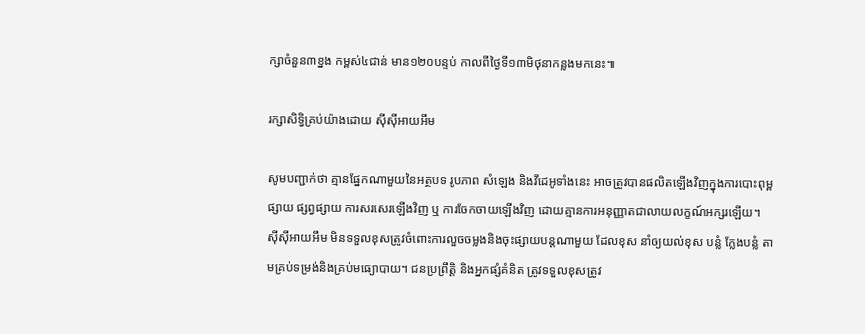ក្សាចំនួន៣ខ្នង កម្ពស់៤ជាន់ មាន១២០បន្ទប់ កាលពីថ្ងៃទី១៣មិថុនាកន្លងមកនេះ៕

រក្សាសិទ្វិគ្រប់យ៉ាងដោយ ស៊ីស៊ីអាយអឹម

សូមបញ្ជាក់ថា គ្មានផ្នែកណាមួយនៃអត្ថបទ រូបភាព សំឡេង និងវីដេអូទាំងនេះ អាចត្រូវបានផលិតឡើងវិញក្នុងការបោះពុម្ពផ្សាយ ផ្សព្វផ្សាយ ការសរសេរឡើងវិញ ឬ ការចែកចាយឡើងវិញ ដោយគ្មានការអនុញ្ញាតជាលាយលក្ខណ៍អក្សរឡើយ។
ស៊ីស៊ីអាយអឹម មិនទទួលខុសត្រូវចំពោះការលួចចម្លងនិងចុះផ្សាយបន្តណាមួយ ដែលខុស នាំឲ្យយល់ខុស បន្លំ ក្លែងបន្លំ តាមគ្រប់ទម្រង់និងគ្រប់មធ្យោបាយ។ ជនប្រព្រឹត្តិ និងអ្នកផ្សំគំនិត ត្រូវទទួលខុសត្រូវ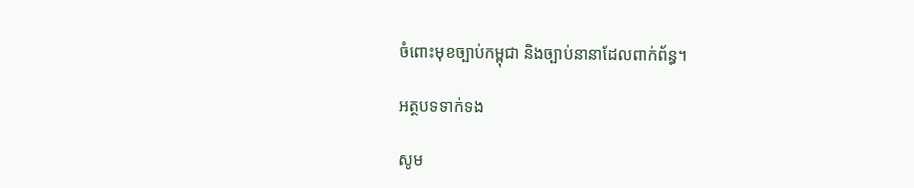ចំពោះមុខច្បាប់កម្ពុជា និងច្បាប់នានាដែលពាក់ព័ន្ធ។

អត្ថបទទាក់ទង

សូម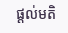ផ្ដល់មតិ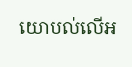យោបល់លើអ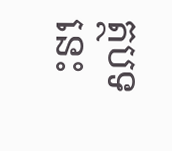ត្ថបទនេះ